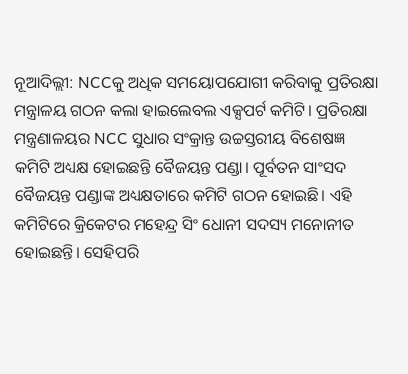ନୂଆଦିଲ୍ଲୀ: NCCକୁ ଅଧିକ ସମୟୋପଯୋଗୀ କରିବାକୁ ପ୍ରତିରକ୍ଷା ମନ୍ତ୍ରାଳୟ ଗଠନ କଲା ହାଇଲେବଲ ଏକ୍ସପର୍ଟ କମିଟି। ପ୍ରତିରକ୍ଷା ମନ୍ତ୍ରଣାଳୟର NCC ସୁଧାର ସଂକ୍ରାନ୍ତ ଉଚ୍ଚସ୍ତରୀୟ ବିଶେଷଜ୍ଞ କମିଟି ଅଧ୍ୟକ୍ଷ ହୋଇଛନ୍ତି ବୈଜୟନ୍ତ ପଣ୍ଡା। ପୂର୍ବତନ ସାଂସଦ ବୈଜୟନ୍ତ ପଣ୍ଡାଙ୍କ ଅଧ୍ୟକ୍ଷତାରେ କମିଟି ଗଠନ ହୋଇଛି। ଏହି କମିଟିରେ କ୍ରିକେଟର ମହେନ୍ଦ୍ର ସିଂ ଧୋନୀ ସଦସ୍ୟ ମନୋନୀତ ହୋଇଛନ୍ତି। ସେହିପରି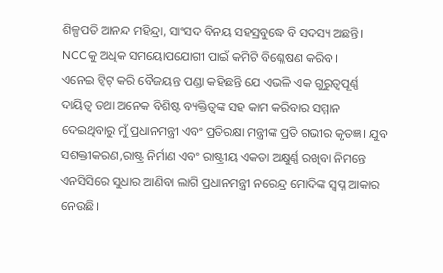ଶିଳ୍ପପତି ଆନନ୍ଦ ମହିନ୍ଦ୍ରା, ସାଂସଦ ବିନୟ ସହସ୍ରବୁଦ୍ଧେ ବି ସଦସ୍ୟ ଅଛନ୍ତି। NCCକୁ ଅଧିକ ସମୟୋପଯୋଗୀ ପାଇଁ କମିଟି ବିଶ୍ଳେଷଣ କରିବ।
ଏନେଇ ଟ୍ୱିଟ୍ କରି ବୈଜୟନ୍ତ ପଣ୍ଡା କହିଛନ୍ତି ଯେ ଏଭଳି ଏକ ଗୁରୁତ୍ୱପୂର୍ଣ୍ଣ ଦାୟିତ୍ୱ ତଥା ଅନେକ ବିଶିଷ୍ଟ ବ୍ୟକ୍ତିତ୍ୱଙ୍କ ସହ କାମ କରିବାର ସମ୍ମାନ ଦେଇଥିବାରୁ ମୁଁ ପ୍ରଧାନମନ୍ତ୍ରୀ ଏବଂ ପ୍ରତିରକ୍ଷା ମନ୍ତ୍ରୀଙ୍କ ପ୍ରତି ଗଭୀର କୃତଜ୍ଞ। ଯୁବ ସଶକ୍ତୀକରଣ,ରାଷ୍ଟ୍ର ନିର୍ମାଣ ଏବଂ ରାଷ୍ଟ୍ରୀୟ ଏକତା ଅକ୍ଷୁର୍ଣ୍ଣ ରଖିବା ନିମନ୍ତେ ଏନସିସିରେ ସୁଧାର ଆଣିବା ଲାଗି ପ୍ରଧାନମନ୍ତ୍ରୀ ନରେନ୍ଦ୍ର ମୋଦିଙ୍କ ସ୍ୱପ୍ନ ଆକାର ନେଉଛି।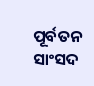ପୂର୍ବତନ ସାଂସଦ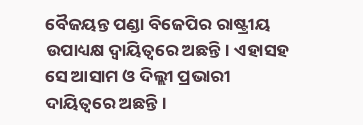ବୈଜୟନ୍ତ ପଣ୍ଡା ବିଜେପିର ରାଷ୍ଟ୍ରୀୟ ଉପାଧ୍ୟକ୍ଷ ଦ୍ୱାୟିତ୍ୱରେ ଅଛନ୍ତି। ଏହାସହ ସେ ଆସାମ ଓ ଦିଲ୍ଲୀ ପ୍ରଭାରୀ ଦାୟିତ୍ୱରେ ଅଛନ୍ତି।